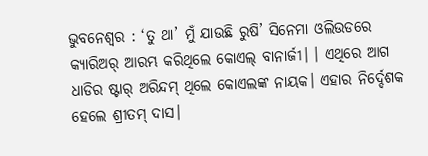ଭୁବନେଶ୍ୱର : ‘ତୁ ଥା’ ମୁଁ ଯାଉଛି ରୁଷି’ ସିନେମା ଓଲିଉଡରେ କ୍ୟାରିଅର୍ ଆରମ୍ଭ କରିଥିଲେ କୋଏଲ୍ ବାନାର୍ଜୀ। । ଏଥିରେ ଆଗ ଧାଡିର ଷ୍ଟାର୍ ଅରିନ୍ଦମ୍ ଥିଲେ କୋଏଲଙ୍କ ନାୟକ। ଏହାର ନିର୍ଦ୍ଦେଶକ ହେଲେ ଶ୍ରୀତମ୍ ଦାସ।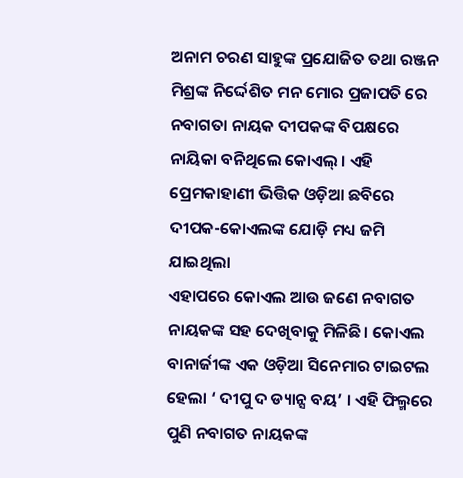ଅନାମ ଚରଣ ସାହୁଙ୍କ ପ୍ରଯୋଜିତ ତଥା ରଞ୍ଜନ ମିଶ୍ରଙ୍କ ନିର୍ଦ୍ଦେଶିତ ମନ ମୋର ପ୍ରଜାପତି ରେ ନବାଗତା ନାୟକ ଦୀପକଙ୍କ ବିପକ୍ଷରେ ନାୟିକା ବନିଥିଲେ କୋଏଲ୍ । ଏହି ପ୍ରେମକାହାଣୀ ଭିତ୍ତିକ ଓଡ଼ିଆ ଛବିରେ ଦୀପକ-କୋଏଲଙ୍କ ଯୋଡ଼ି ମଧ୍ୟ ଜମି ଯାଇଥିଲା
ଏହାପରେ କୋଏଲ ଆଉ ଜଣେ ନବାଗତ ନାୟକଙ୍କ ସହ ଦେଖିବାକୁ ମିଳିଛି। କୋଏଲ ବାନାର୍ଜୀଙ୍କ ଏକ ଓଡ଼ିଆ ସିନେମାର ଟାଇଟଲ ହେଲା ‘ ଦୀପୁ ଦ ଡ୍ୟାନ୍ସ ବୟ’ । ଏହି ଫିଲ୍ମରେ ପୁଣି ନବାଗତ ନାୟକଙ୍କ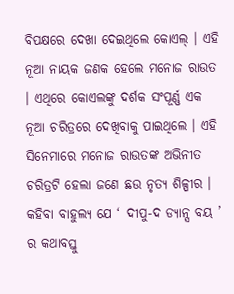ବିପକ୍ଷରେ ଦେଖା ଦେଇଥିଲେ କୋଏଲ୍ । ଏହି ନୂଆ ନାୟକ ଜଣକ ହେଲେ ମନୋଜ ରାଉତ । ଏଥିରେ କୋଏଲଙ୍କୁ ଦର୍ଶକ ସଂପୂର୍ଣ୍ଣ ଏକ ନୂଆ ଚରିତ୍ରରେ ଦେଖିବାକୁ ପାଇଥିଲେ । ଏହି ସିନେମାରେ ମନୋଜ ରାଉତଙ୍କ ଅଭିନୀତ ଚରିତ୍ରଟି ହେଲା ଜଣେ ଛଉ ନୃତ୍ୟ ଶିଳ୍ପୀର । କହିବା ବାହୁଲ୍ୟ ଯେ ‘ ଦୀପୁ-ଦ ଡ୍ୟାନ୍ସ ବୟ ’ ର କଥାବସ୍ତୁ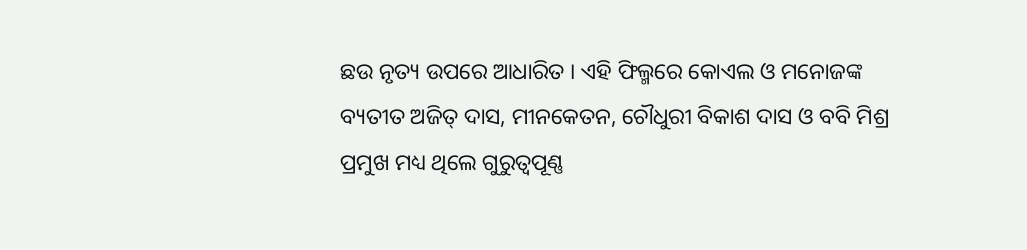ଛଉ ନୃତ୍ୟ ଉପରେ ଆଧାରିତ । ଏହି ଫିଲ୍ମରେ କୋଏଲ ଓ ମନୋଜଙ୍କ ବ୍ୟତୀତ ଅଜିତ୍ ଦାସ, ମୀନକେତନ, ଚୌଧୁରୀ ବିକାଶ ଦାସ ଓ ବବି ମିଶ୍ର ପ୍ରମୁଖ ମଧ୍ୟ ଥିଲେ ଗୁରୁତ୍ୱପୂଣ୍ଣ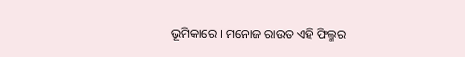ଭୂମିକାରେ । ମନୋଜ ରାଉତ ଏହି ଫିଲ୍ମର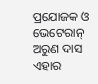ପ୍ରଯୋଜକ ଓ ଭେଟେରାନ୍ ଅରୁଣ ଦାସ ଏହାର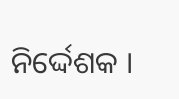ନିର୍ଦ୍ଦେଶକ ।